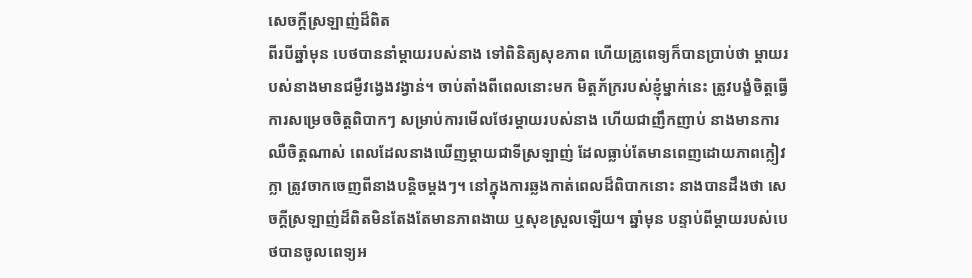សេចក្តីស្រឡាញ់ដ៏ពិត
ពីរបីឆ្នាំមុន បេថបាននាំម្តាយរបស់នាង ទៅពិនិត្យសុខភាព ហើយគ្រូពេទ្យក៏បានប្រាប់ថា ម្តាយរបស់នាងមានជម្ងឺវង្វេងវង្វាន់។ ចាប់តាំងពីពេលនោះមក មិត្តភ័ក្ររបស់ខ្ញុំម្នាក់នេះ ត្រូវបង្ខំចិត្តធ្វើការសម្រេចចិត្តពិបាកៗ សម្រាប់ការមើលថែរម្តាយរបស់នាង ហើយជាញឹកញាប់ នាងមានការឈឺចិត្តណាស់ ពេលដែលនាងឃើញម្តាយជាទីស្រឡាញ់ ដែលធ្លាប់តែមានពេញដោយភាពក្លៀវក្លា ត្រូវចាកចេញពីនាងបន្តិចម្តងៗ។ នៅក្នុងការឆ្លងកាត់ពេលដ៏ពិបាកនោះ នាងបានដឹងថា សេចក្តីស្រឡាញ់ដ៏ពិតមិនតែងតែមានភាពងាយ ឬសុខស្រួលឡើយ។ ឆ្នាំមុន បន្ទាប់ពីម្តាយរបស់បេថបានចូលពេទ្យអ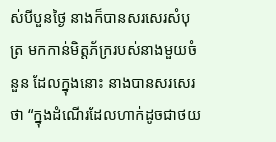ស់បីបួនថ្ងៃ នាងក៏បានសរសេរសំបុត្រ មកកាន់មិត្តភ័ក្ររបស់នាងមួយចំនួន ដែលក្នុងនោះ នាងបានសរសេរថា “ក្នុងដំណើរដែលហាក់ដូចជាថយ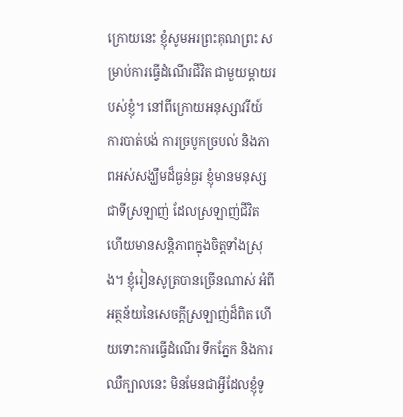ក្រោយនេះ ខ្ញុំសូមអរព្រះគុណព្រះ សម្រាប់ការធ្វើដំណើរជីវិត ជាមួយម្តាយរបស់ខ្ញុំ។ នៅពីក្រោយអនុស្សាវរីយ៍ ការបាត់បង់ ការច្របូកច្របល់ និងភាពអស់សង្ឃឹមដ៏ធ្ងន់ធ្ងរ ខ្ញុំមានមនុស្សជាទីស្រឡាញ់ ដែលស្រឡាញ់ជីវិត ហើយមានសន្តិភាពក្នុងចិត្តទាំងស្រុង។ ខ្ញុំរៀនសូត្របានច្រើនណាស់ អំពីអត្ថន័យនៃសេចក្តីស្រឡាញ់ដ៏ពិត ហើយទោះការធ្វើដំណើរ ទឹកភ្នែក និងការឈឺក្បាលនេះ មិនមែនជាអ្វីដែលខ្ញុំទូ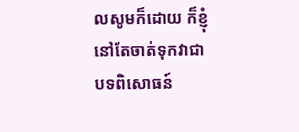លសូមក៏ដោយ ក៏ខ្ញុំនៅតែចាត់ទុកវាជាបទពិសោធន៍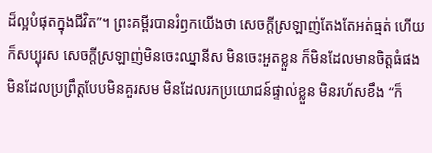ដ៏ល្អបំផុតក្នុងជីវិត”។ ព្រះគម្ពីរបានរំឭកយើងថា សេចក្តីស្រឡាញ់តែងតែអត់ធ្មត់ ហើយក៏សប្បុរស សេចក្តីស្រឡាញ់មិនចេះឈ្នានីស មិនចេះអួតខ្លួន ក៏មិនដែលមានចិត្តធំផង មិនដែលប្រព្រឹត្តបែបមិនគួរសម មិនដែលរកប្រយោជន៍ផ្ទាល់ខ្លួន មិនរហ័សខឹង “ក៏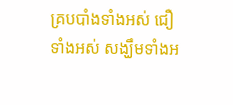គ្របបាំងទាំងអស់ ជឿទាំងអស់ សង្ឃឹមទាំងអ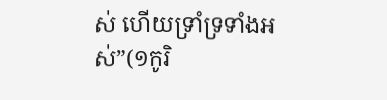ស់ ហើយទ្រាំទ្រទាំងអស់”(១កូរិ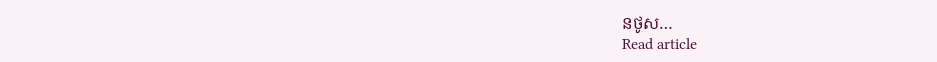នថូស…
Read article